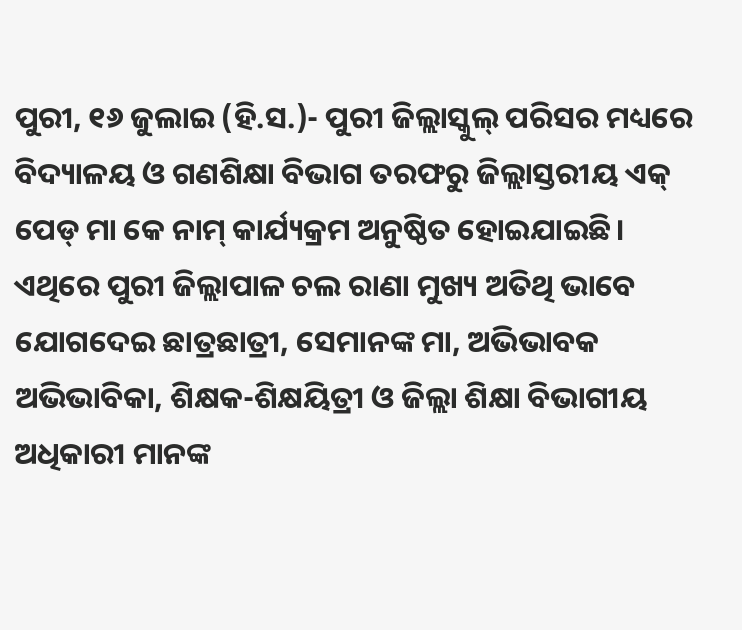ପୁରୀ, ୧୬ ଜୁଲାଇ (ହି.ସ.)- ପୁରୀ ଜିଲ୍ଲାସ୍କୁଲ୍ ପରିସର ମଧ୍ୟରେ ବିଦ୍ୟାଳୟ ଓ ଗଣଶିକ୍ଷା ବିଭାଗ ତରଫରୁ ଜିଲ୍ଲାସ୍ତରୀୟ ଏକ୍ ପେଡ୍ ମା କେ ନାମ୍ କାର୍ଯ୍ୟକ୍ରମ ଅନୁଷ୍ଠିତ ହୋଇଯାଇଛି। ଏଥିରେ ପୁରୀ ଜିଲ୍ଲାପାଳ ଚଲ ରାଣା ମୁଖ୍ୟ ଅତିଥି ଭାବେ ଯୋଗଦେଇ ଛାତ୍ରଛାତ୍ରୀ, ସେମାନଙ୍କ ମା, ଅଭିଭାବକ ଅଭିଭାବିକା, ଶିକ୍ଷକ-ଶିକ୍ଷୟିତ୍ରୀ ଓ ଜିଲ୍ଲା ଶିକ୍ଷା ବିଭାଗୀୟ ଅଧିକାରୀ ମାନଙ୍କ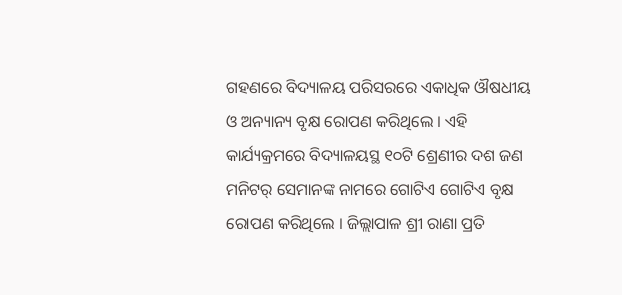ଗହଣରେ ବିଦ୍ୟାଳୟ ପରିସରରେ ଏକାଧିକ ଔଷଧୀୟ ଓ ଅନ୍ୟାନ୍ୟ ବୃକ୍ଷ ରୋପଣ କରିଥିଲେ । ଏହି କାର୍ଯ୍ୟକ୍ରମରେ ବିଦ୍ୟାଳୟସ୍ଥ ୧୦ଟି ଶ୍ରେଣୀର ଦଶ ଜଣ ମନିଟର୍ ସେମାନଙ୍କ ନାମରେ ଗୋଟିଏ ଗୋଟିଏ ବୃକ୍ଷ ରୋପଣ କରିଥିଲେ । ଜିଲ୍ଲାପାଳ ଶ୍ରୀ ରାଣା ପ୍ରତି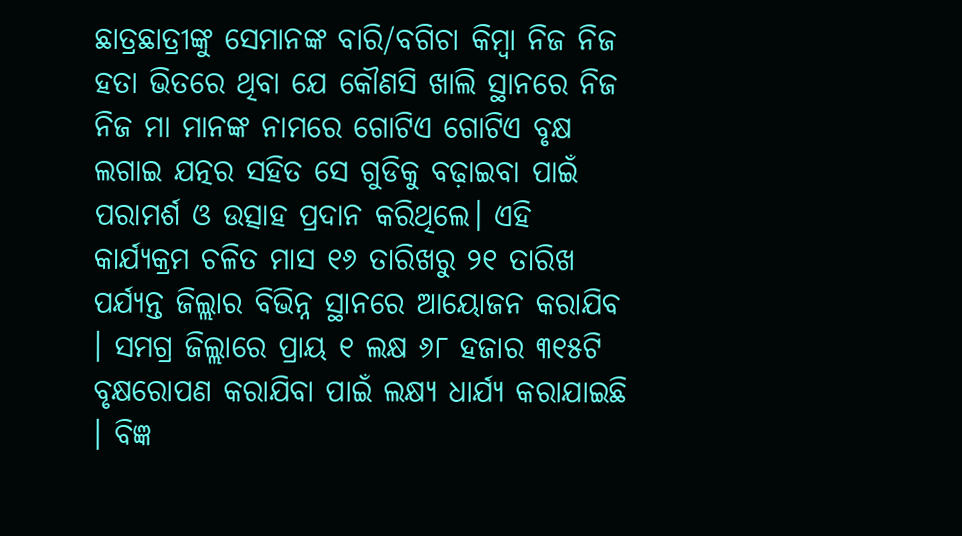ଛାତ୍ରଛାତ୍ରୀଙ୍କୁ ସେମାନଙ୍କ ବାରି/ବଗିଚା କିମ୍ବା ନିଜ ନିଜ ହତା ଭିତରେ ଥିବା ଯେ କୌଣସି ଖାଲି ସ୍ଥାନରେ ନିଜ ନିଜ ମା ମାନଙ୍କ ନାମରେ ଗୋଟିଏ ଗୋଟିଏ ବୃକ୍ଷ ଲଗାଇ ଯତ୍ନର ସହିତ ସେ ଗୁଡିକୁ ବଢ଼ାଇବା ପାଇଁ ପରାମର୍ଶ ଓ ଉତ୍ସାହ ପ୍ରଦାନ କରିଥିଲେ। ଏହି କାର୍ଯ୍ୟକ୍ରମ ଚଳିତ ମାସ ୧୬ ତାରିଖରୁ ୨୧ ତାରିଖ ପର୍ଯ୍ୟନ୍ତ ଜିଲ୍ଲାର ବିଭିନ୍ନ ସ୍ଥାନରେ ଆୟୋଜନ କରାଯିବ । ସମଗ୍ର ଜିଲ୍ଲାରେ ପ୍ରାୟ ୧ ଲକ୍ଷ ୬୮ ହଜାର ୩୧୫ଟି ବୃକ୍ଷରୋପଣ କରାଯିବା ପାଇଁ ଲକ୍ଷ୍ୟ ଧାର୍ଯ୍ୟ କରାଯାଇଛି । ବିଜ୍ଞ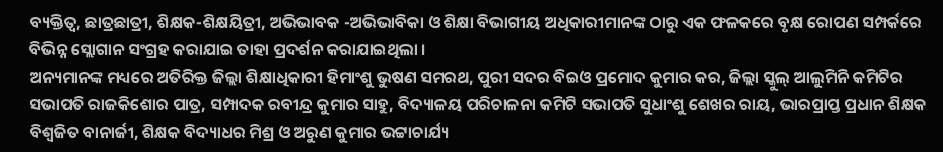ବ୍ୟକ୍ତିତ୍ୱ, ଛାତ୍ରଛାତ୍ରୀ, ଶିକ୍ଷକ-ଶିକ୍ଷୟିତ୍ରୀ, ଅଭିଭାବକ -ଅଭିଭାବିକା ଓ ଶିକ୍ଷା ବିଭାଗୀୟ ଅଧିକାରୀମାନଙ୍କ ଠାରୁ ଏକ ଫଳକରେ ବୃକ୍ଷ ରୋପଣ ସମ୍ପର୍କରେ ବିଭିନ୍ନ ସ୍ଲୋଗାନ ସଂଗ୍ରହ କରାଯାଇ ତାହା ପ୍ରଦର୍ଶନ କରାଯାଇଥିଲା ।
ଅନ୍ୟମାନଙ୍କ ମଧ୍ୟରେ ଅତିରିକ୍ତ ଜିଲ୍ଲା ଶିକ୍ଷାଧିକାରୀ ହିମାଂଶୁ ଭୁଷଣ ସମରଥ, ପୁରୀ ସଦର ବିଇଓ ପ୍ରମୋଦ କୁମାର କର, ଜିଲ୍ଲା ସ୍କୁଲ୍ ଆଲୁମିନି କମିଟିର ସଭାପତି ରାଜକିଶୋର ପାତ୍ର, ସମ୍ପାଦକ ରବୀନ୍ଦ୍ର କୁମାର ସାହୁ, ବିଦ୍ୟାଳୟ ପରିଚାଳନା କମିଟି ସଭାପତି ସୁଧାଂଶୁ ଶେଖର ରାୟ, ଭାରପ୍ରାପ୍ତ ପ୍ରଧାନ ଶିକ୍ଷକ ବିଶ୍ୱଜିତ ବାନାର୍ଜୀ, ଶିକ୍ଷକ ବିଦ୍ୟାଧର ମିଶ୍ର ଓ ଅରୁଣ କୁମାର ଭଟ୍ଟାଚାର୍ଯ୍ୟ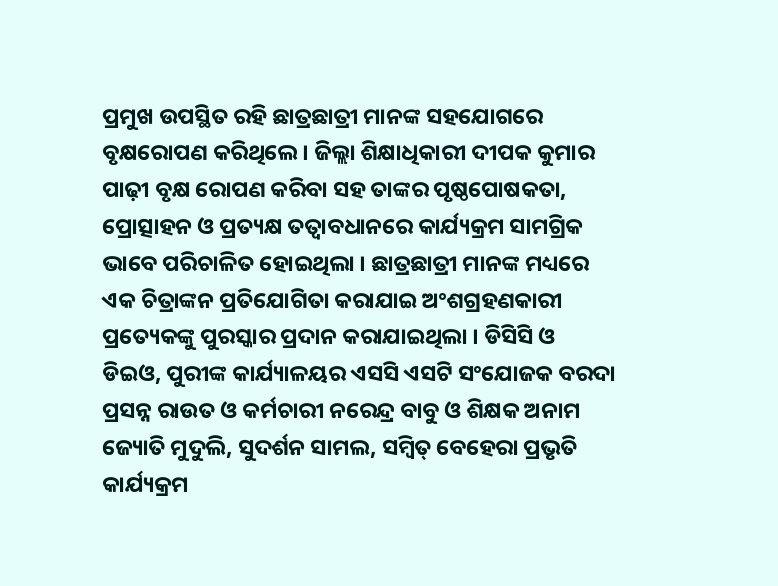ପ୍ରମୁଖ ଉପସ୍ଥିତ ରହି ଛାତ୍ରଛାତ୍ରୀ ମାନଙ୍କ ସହଯୋଗରେ ବୃକ୍ଷରୋପଣ କରିଥିଲେ । ଜିଲ୍ଲା ଶିକ୍ଷାଧିକାରୀ ଦୀପକ କୁମାର ପାଢ଼ୀ ବୃକ୍ଷ ରୋପଣ କରିବା ସହ ତାଙ୍କର ପୃଷ୍ଠପୋଷକତା, ପ୍ରୋତ୍ସାହନ ଓ ପ୍ରତ୍ୟକ୍ଷ ତତ୍ୱାବଧାନରେ କାର୍ଯ୍ୟକ୍ରମ ସାମଗ୍ରିକ ଭାବେ ପରିଚାଳିତ ହୋଇଥିଲା । ଛାତ୍ରଛାତ୍ରୀ ମାନଙ୍କ ମଧ୍ୟରେ ଏକ ଚିତ୍ରାଙ୍କନ ପ୍ରତିଯୋଗିତା କରାଯାଇ ଅଂଶଗ୍ରହଣକାରୀ ପ୍ରତ୍ୟେକଙ୍କୁ ପୁରସ୍କାର ପ୍ରଦାନ କରାଯାଇଥିଲା । ଡିସିସି ଓ ଡିଇଓ, ପୁରୀଙ୍କ କାର୍ଯ୍ୟାଳୟର ଏସସି ଏସଟି ସଂଯୋଜକ ବରଦା ପ୍ରସନ୍ନ ରାଉତ ଓ କର୍ମଚାରୀ ନରେନ୍ଦ୍ର ବାବୁ ଓ ଶିକ୍ଷକ ଅନାମ ଜ୍ୟୋତି ମୁଦୁଲି, ସୁଦର୍ଶନ ସାମଲ, ସମ୍ବିତ୍ ବେହେରା ପ୍ରଭୃତି କାର୍ଯ୍ୟକ୍ରମ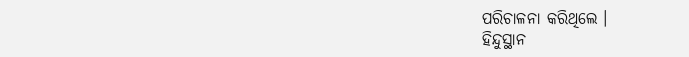ପରିଚାଳନା କରିଥିଲେ ।
ହିନ୍ଦୁସ୍ଥାନ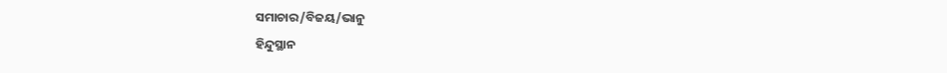ସମାଚାର/ବିଜୟ/ଭାନୁ
ହିନ୍ଦୁସ୍ଥାନ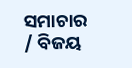ସମାଚାର / ବିଜୟ